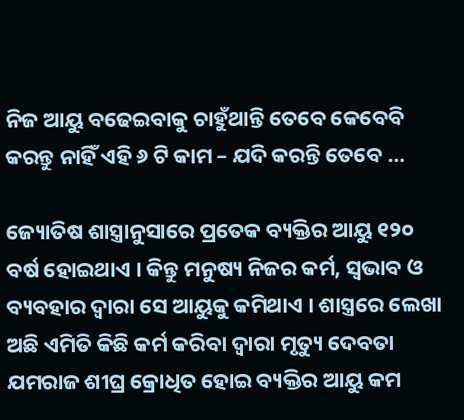ନିଜ ଆୟୁ ବଢେଇବାକୁ ଚାହୁଁଥାନ୍ତି ତେବେ କେବେବି କରନ୍ତୁ ନାହିଁ ଏହି ୬ ଟି କାମ – ଯଦି କରନ୍ତି ତେବେ …

ଜ୍ୟୋତିଷ ଶାସ୍ତ୍ରାନୁସାରେ ପ୍ରତେକ ବ୍ୟକ୍ତିର ଆୟୁ ୧୨୦ ବର୍ଷ ହୋଇଥାଏ । କିନ୍ତୁ ମନୁଷ୍ୟ ନିଜର କର୍ମ, ସ୍ଵଭାବ ଓ ବ୍ୟବହାର ଦ୍ଵାରା ସେ ଆୟୁକୁ କମିଥାଏ । ଶାସ୍ତ୍ରରେ ଲେଖା ଅଛି ଏମିତି କିଛି କର୍ମ କରିବା ଦ୍ଵାରା ମୃତ୍ୟୁ ଦେବତା ଯମରାଜ ଶୀଘ୍ର କ୍ରୋଧିତ ହୋଇ ବ୍ୟକ୍ତିର ଆୟୁ କମ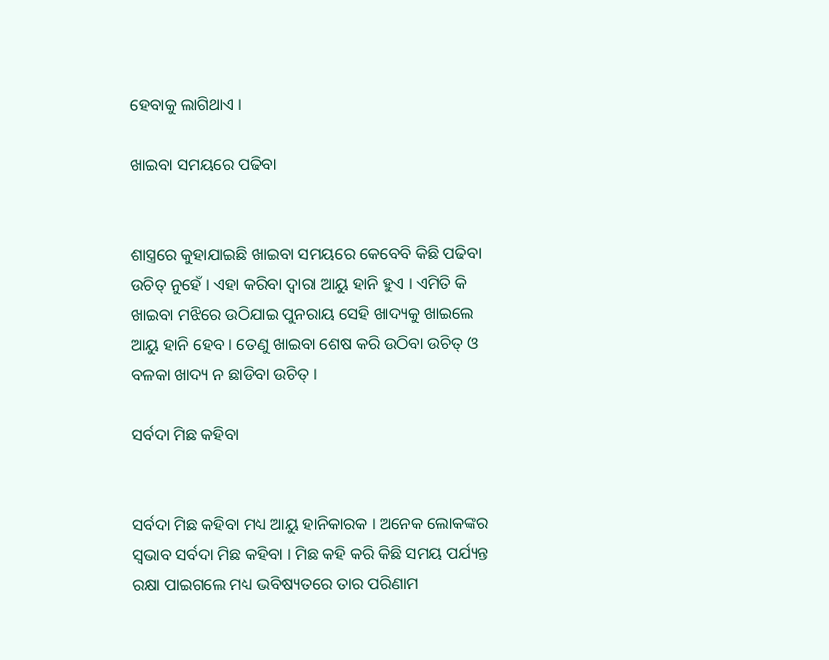ହେବାକୁ ଲାଗିଥାଏ ।

ଖାଇବା ସମୟରେ ପଢିବା


ଶାସ୍ତ୍ରରେ କୁହାଯାଇଛି ଖାଇବା ସମୟରେ କେବେବି କିଛି ପଢିବା ଉଚିତ୍ ନୁହେଁ । ଏହା କରିବା ଦ୍ଵାରା ଆୟୁ ହାନି ହୁଏ । ଏମିତି କି ଖାଇବା ମଝିରେ ଉଠିଯାଇ ପୁନରାୟ ସେହି ଖାଦ୍ୟକୁ ଖାଇଲେ ଆୟୁ ହାନି ହେବ । ତେଣୁ ଖାଇବା ଶେଷ କରି ଉଠିବା ଉଚିତ୍ ଓ ବଳକା ଖାଦ୍ୟ ନ ଛାଡିବା ଉଚିତ୍ ।

ସର୍ବଦା ମିଛ କହିବା


ସର୍ବଦା ମିଛ କହିବା ମଧ୍ୟ ଆୟୁ ହାନିକାରକ । ଅନେକ ଲୋକଙ୍କର ସ୍ଵଭାବ ସର୍ବଦା ମିଛ କହିବା । ମିଛ କହି କରି କିଛି ସମୟ ପର୍ଯ୍ୟନ୍ତ ରକ୍ଷା ପାଇଗଲେ ମଧ୍ୟ ଭବିଷ୍ୟତରେ ତାର ପରିଣାମ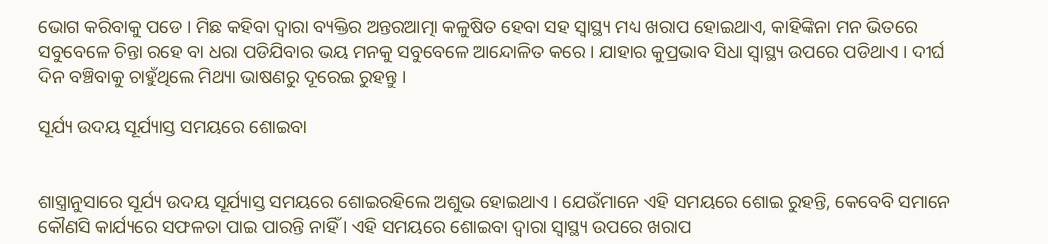ଭୋଗ କରିବାକୁ ପଡେ । ମିଛ କହିବା ଦ୍ଵାରା ବ୍ୟକ୍ତିର ଅନ୍ତରଆତ୍ମା କଳୁଷିତ ହେବା ସହ ସ୍ୱାସ୍ଥ୍ୟ ମଧ୍ୟ ଖରାପ ହୋଇଥାଏ, କାହିଙ୍କିନା ମନ ଭିତରେ ସବୁବେଳେ ଚିନ୍ତା ରହେ ବା ଧରା ପଡିଯିବାର ଭୟ ମନକୁ ସବୁବେଳେ ଆନ୍ଦୋଳିତ କରେ । ଯାହାର କୁପ୍ରଭାବ ସିଧା ସ୍ୱାସ୍ଥ୍ୟ ଉପରେ ପଡିଥାଏ । ଦୀର୍ଘ ଦିନ ବଞ୍ଚିବାକୁ ଚାହୁଁଥିଲେ ମିଥ୍ୟା ଭାଷଣରୁ ଦୂରେଇ ରୁହନ୍ତୁ ।

ସୂର୍ଯ୍ୟ ଉଦୟ ସୂର୍ଯ୍ୟାସ୍ତ ସମୟରେ ଶୋଇବା


ଶାସ୍ତ୍ରାନୁସାରେ ସୂର୍ଯ୍ୟ ଉଦୟ ସୂର୍ଯ୍ୟାସ୍ତ ସମୟରେ ଶୋଇରହିଲେ ଅଶୁଭ ହୋଇଥାଏ । ଯେଉଁମାନେ ଏହି ସମୟରେ ଶୋଇ ରୁହନ୍ତି, କେବେବି ସମାନେ କୌଣସି କାର୍ଯ୍ୟରେ ସଫଳତା ପାଇ ପାରନ୍ତି ନାହିଁ । ଏହି ସମୟରେ ଶୋଇବା ଦ୍ଵାରା ସ୍ୱାସ୍ଥ୍ୟ ଉପରେ ଖରାପ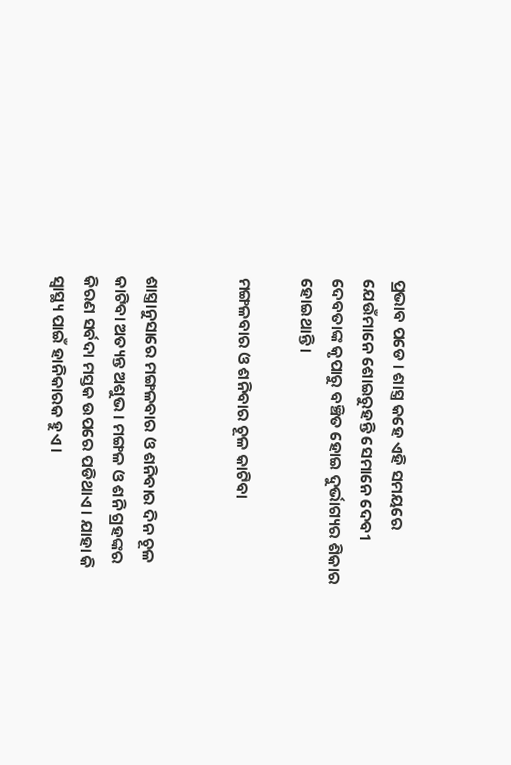ପ୍ରଭାବ ପଡେ । ଶାସ୍ତ୍ର କହେ ଏହି ସମୟରେ ଯେଉଁମାନେ ଶୋଇରୁହନ୍ତି ସେମାନେ ଦେବୀ ଦେବତାଙ୍କ କୃପାରୁ ବଞ୍ଚିତ ହୋଇ ଦୁର୍ଭାଗ୍ୟର ଶିକାର ହୋଇଥାନ୍ତି ।

ମଙ୍ଗଳବାର ଓ ଶନିବାର ଚୂଳ କାଟିବା


ଶାସ୍ତ୍ରାନୁସାରେ ମଙ୍ଗଳବାର ଓ ଶନିବାର ଦିନ ଚୂଳ କାଟିବା ଅତ୍ୟନ୍ତ ଅଶୁଭ । ମଙ୍ଗଳ ଓ ଶନି ଗ୍ରହଙ୍କର କିରଣ ସର୍ବଦା ମସ୍ତକ ଉପରେ ପଡିଥାଏ । ଯାହା କି ସ୍ୱାସ୍ଥ୍ୟ ପାଇଁ ହାନିକାରକ ହୁଏ ।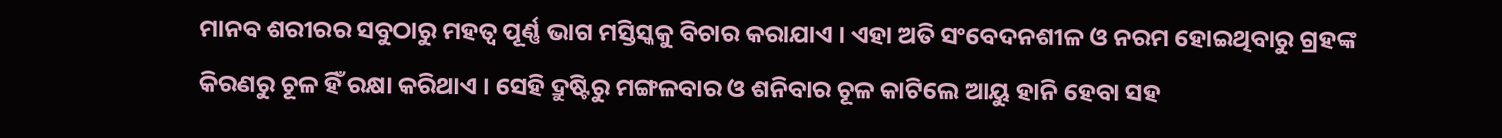ମାନବ ଶରୀରର ସବୁଠାରୁ ମହତ୍ଵ ପୂର୍ଣ୍ଣ ଭାଗ ମସ୍ତିସ୍କକୁ ବିଚାର କରାଯାଏ । ଏହା ଅତି ସଂବେଦନଶୀଳ ଓ ନରମ ହୋଇଥିବାରୁ ଗ୍ରହଙ୍କ କିରଣରୁ ଚୂଳ ହିଁ ରକ୍ଷା କରିଥାଏ । ସେହି ଦ୍ରୁଷ୍ଟିରୁ ମଙ୍ଗଳବାର ଓ ଶନିବାର ଚୂଳ କାଟିଲେ ଆୟୁ ହାନି ହେବା ସହ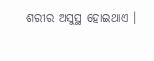ଶରୀର ଅସୁସ୍ଥ ହୋଇଥାଏ ।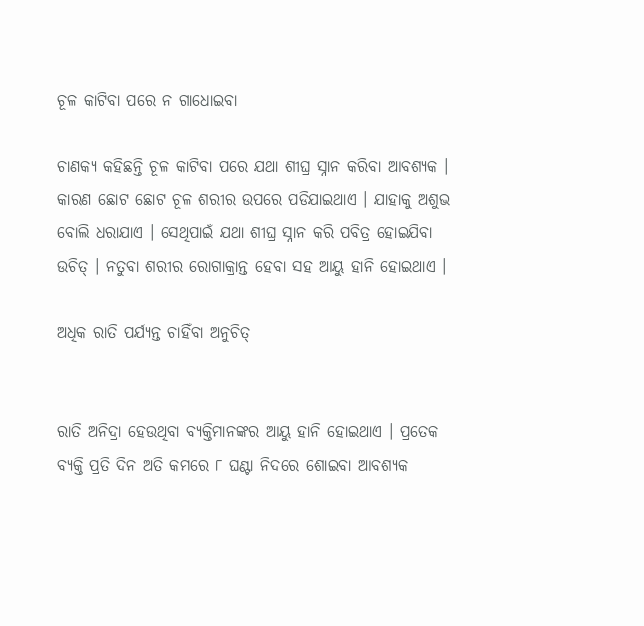ଚୂଳ କାଟିବା ପରେ ନ ଗାଧୋଇବା

ଚାଣକ୍ୟ କହିଛନ୍ତି ଚୂଳ କାଟିବା ପରେ ଯଥା ଶୀଘ୍ର ସ୍ନାନ କରିବା ଆବଶ୍ୟକ । କାରଣ ଛୋଟ ଛୋଟ ଚୂଳ ଶରୀର ଉପରେ ପଡିଯାଇଥାଏ । ଯାହାକୁ ଅଶୁଭ ବୋଲି ଧରାଯାଏ । ସେଥିପାଇଁ ଯଥା ଶୀଘ୍ର ସ୍ନାନ କରି ପବିତ୍ର ହୋଇଯିବା ଉଚିତ୍ । ନତୁବା ଶରୀର ରୋଗାକ୍ରାନ୍ତ ହେବା ସହ ଆୟୁ ହାନି ହୋଇଥାଏ ।

ଅଧିକ ରାତି ପର୍ଯ୍ୟନ୍ତ ଚାହିଁବା ଅନୁଚିତ୍


ରାତି ଅନିଦ୍ରା ହେଉଥିବା ବ୍ୟକ୍ତିମାନଙ୍କର ଆୟୁ ହାନି ହୋଇଥାଏ । ପ୍ରତେକ ବ୍ୟକ୍ତି ପ୍ରତି ଦିନ ଅତି କମରେ ୮ ଘଣ୍ଟା ନିଦରେ ଶୋଇବା ଆବଶ୍ୟକ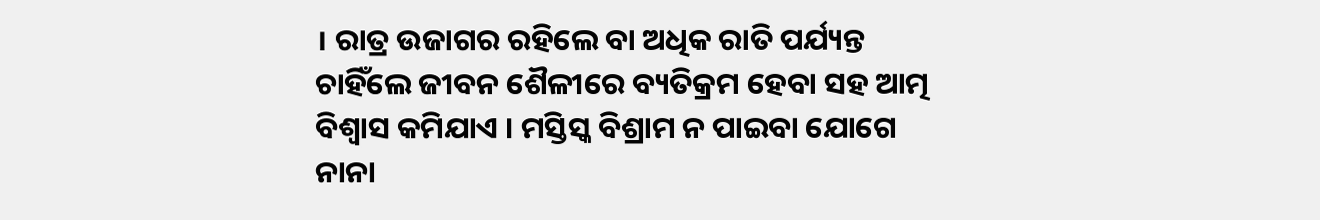। ରାତ୍ର ଉଜାଗର ରହିଲେ ବା ଅଧିକ ରାତି ପର୍ଯ୍ୟନ୍ତ ଚାହିଁଲେ ଜୀବନ ଶୈଳୀରେ ବ୍ୟତିକ୍ରମ ହେବା ସହ ଆତ୍ମ ବିଶ୍ଵାସ କମିଯାଏ । ମସ୍ତିସ୍କ ବିଶ୍ରାମ ନ ପାଇବା ଯୋଗେ ନାନା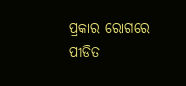ପ୍ରକାର ରୋଗରେ ପୀଡିତ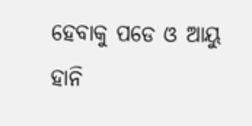ହେବାକୁ ପଡେ ଓ ଆୟୁ ହାନି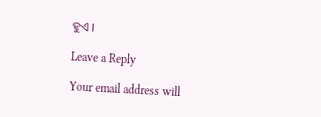ହୁଏ ।

Leave a Reply

Your email address will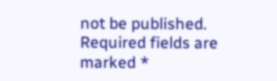not be published. Required fields are marked *